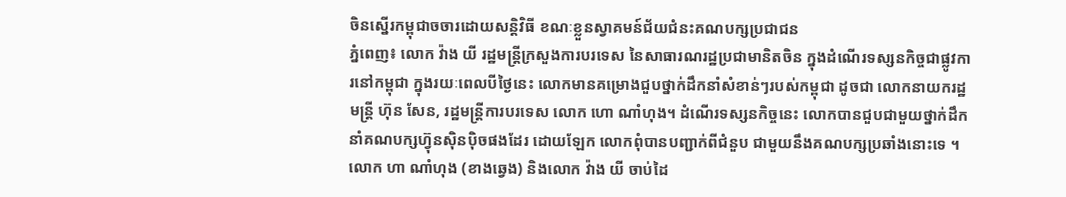ចិនស្នើរកម្ពុជាចចារដោយសន្តិវិធី ខណៈខ្លួនស្វាគមន៍ជ័យជំនះគណបក្សប្រជាជន
ភ្នំពេញ៖ លោក វ៉ាង យី រដ្ឋមន្ត្រីក្រសួងការបរទេស នៃសាធារណរដ្ឋប្រជាមានិតចិន ក្នុងដំណើរទស្សនកិច្ចជាផ្លូវការនៅកម្ពុជា ក្នុងរយៈពេលបីថ្ងៃនេះ លោកមានគម្រោងជួបថ្នាក់ដឹកនាំសំខាន់ៗរបស់កម្ពុជា ដូចជា លោកនាយករដ្ឋមន្រ្តី ហ៊ុន សែន, រដ្ឋមន្រ្តីការបរទេស លោក ហោ ណាំហុង។ ដំណើរទស្សនកិច្ចនេះ លោកបានជួបជាមួយថ្នាក់ដឹកនាំគណបក្សហ៊្វុនស៊ិនប៉ិចផងដែរ ដោយឡែក លោកពុំបានបញ្ជាក់ពីជំនួប ជាមួយនឹងគណបក្សប្រឆាំងនោះទេ ។
លោក ហា ណាំហុង (ខាងឆ្វេង) និងលោក វ៉ាង យី ចាប់ដៃ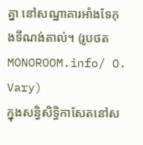គ្នា នៅសណ្ឋាគារអាំងទែកុងទីណង់តាល់។ (រូបថត MONOROOM.info/ O. Vary)
ក្នុងសន្វិសិទ្ធិកាសែតនៅស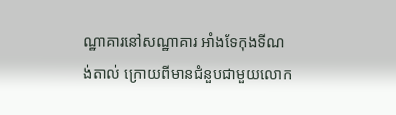ណ្ឋាគារនៅសណ្ឋាគារ អាំងទែកុងទីណង់តាល់ ក្រោយពីមានជំនួបជាមួយលោក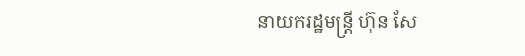នាយករដ្ឋមន្រ្តី ហ៊ុន សែ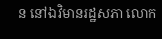ន នៅឯវិមានរដ្ឋសភា លោក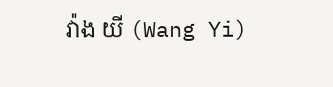វ៉ាង យី (Wang Yi)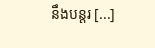នឹងបន្តរ [...]